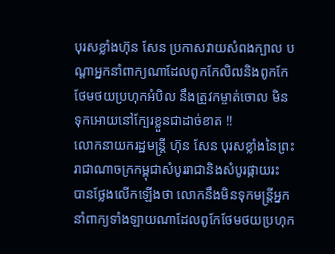បុរសខ្លាំងហ៊ុន សែន ប្រកាសវាយសំពងក្បាល បណ្ដាអ្នកនាំពាក្យណាដែលពូកកែលិឍនិងពូកកែថែមថយប្រហុកអំបិល នឹងត្រូវកម្ចាត់ចោល មិនទុកអោយនៅក្បែរខ្លួនជាដាច់ខាត !!
លោកនាយករដ្ឋមន្រ្តី ហ៊ុន សែន បុរសខ្លាំងនៃព្រះរាជាណាចក្រកម្ពុជាសំបូររាជានិងសំបូរផ្កាយរះ បានថ្លែងលើកឡើងថា លោកនឹងមិនទុកមន្រ្តីអ្នកនាំពាក្យទាំងឡាយណាដែលពូកែថែមថយប្រហុក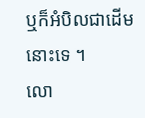ឬក៏អំបិលជាដើមនោះទេ ។
លោ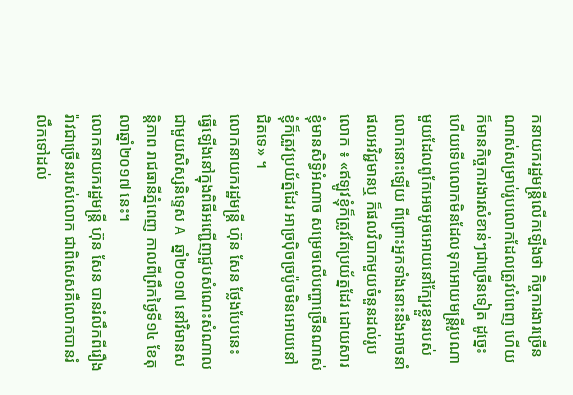កនាយករដ្ឋមន្រ្តីលើកឡើងថា កិច្ចការងារច្រើនណាស់សម្រាប់រូបលោកដែលត្រូវបំពេញ ហើយក៏មានកិច្ចការងារសំខាន់ៗជាច្រើនទៀត ដូច្នេះហើយទើបលោកមិនដែលទុកអោយមន្រ្តីរូបណាមួយដែលពូកែអេចអូចអោយនៅក្បែរខ្លួនរបស់លោកនោះឡើយ ពីព្រោះអ្នកទាំងនោះនឹងអាចនាំផលអវិជ្ជមានឬ ក៏ផលវិបាកមួយចំនួនដល់រូបលោក ៖ «ឥឡូវខ្ញុំក៏ត្រូវតែប្រយ័ត្នដែរ ដោយសារខ្ញុំមានសិទ្ធិអំណាច សម្រេចលើបញ្ហាច្រើនណាស់ ខ្ញុំក៏ត្រួវប្រយ័ត្នដែរ អាច្រប៉ិចច្រប៉ូចមិនអោយនៅជិតទេ» ។
លោកនាយករដ្ឋមន្រ្តី ហ៊ុន សែន ថ្លែងបែបនេះ ធ្វើឡើងនៅក្នុងពិធីអញ្ជើញជួបសំណេះសំណាលជាមួយសិស្សនិទ្ទេស A ឆ្នាំ២០១៧ នៅវិមានសន្តិភាព រាជធានីភ្នំពេញ កាលពីព្រឹកថ្ងៃទី១៤ ខែតុលាឆ្នាំ២០១៧ នេះ។
លោកនាយករដ្ឋមន្រ្តី ហ៊ុន សែន បានរំលឹកពីរឿងរ៉ាវជាច្រើនរបស់លោក ជាពិសេសគឺលោកបានរំលឹកទៅដល់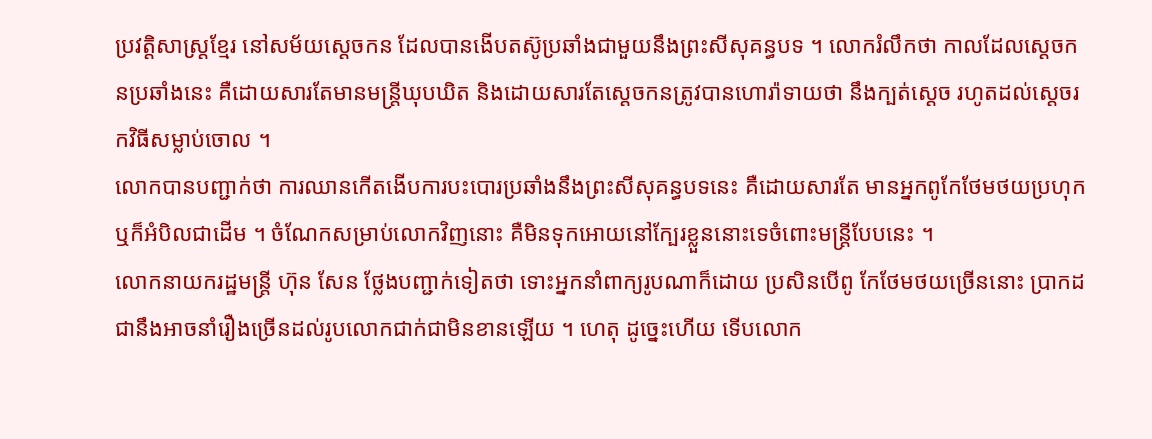ប្រវត្តិសាស្រ្តខ្មែរ នៅសម័យស្ដេចកន ដែលបានងើបតស៊ូប្រឆាំងជាមួយនឹងព្រះសីសុគន្ធបទ ។ លោករំលឹកថា កាលដែលស្ដេចកនប្រឆាំងនេះ គឺដោយសារតែមានមន្រ្តីឃុបឃិត និងដោយសារតែស្ដេចកនត្រូវបានហោរ៉ាទាយថា នឹងក្បត់ស្ដេច រហូតដល់ស្ដេចរកវិធីសម្លាប់ចោល ។
លោកបានបញ្ជាក់ថា ការឈានកើតងើបការបះបោរប្រឆាំងនឹងព្រះសីសុគន្ធបទនេះ គឺដោយសារតែ មានអ្នកពូកែថែមថយប្រហុក ឬក៏អំបិលជាដើម ។ ចំណែកសម្រាប់លោកវិញនោះ គឺមិនទុកអោយនៅក្បែរខ្លួននោះទេចំពោះមន្រ្តីបែបនេះ ។
លោកនាយករដ្ឋមន្រ្តី ហ៊ុន សែន ថ្លែងបញ្ជាក់ទៀតថា ទោះអ្នកនាំពាក្យរូបណាក៏ដោយ ប្រសិនបើពូ កែថែមថយច្រើននោះ ប្រាកដជានឹងអាចនាំរឿងច្រើនដល់រូបលោកជាក់ជាមិនខានឡើយ ។ ហេតុ ដូច្នេះហើយ ទើបលោក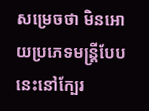សម្រេចថា មិនអោយប្រភេទមន្រ្តីបែបនេះនៅក្បែរ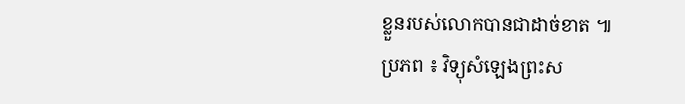ខ្លួនរបស់លោកបានជាដាច់ខាត ៕
ប្រភព ៖ វិទ្យុសំឡេងព្រះស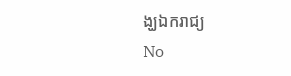ង្ឃឯករាជ្យ
No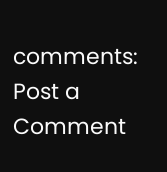comments:
Post a Comment